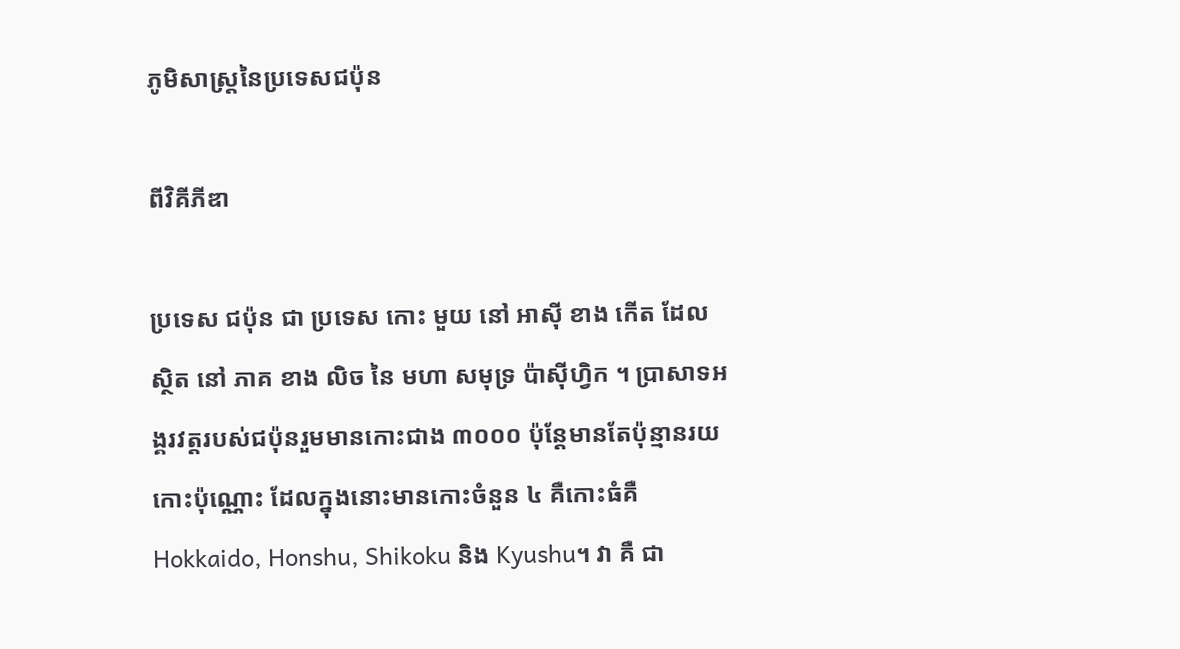ភូមិសាស្ត្រនៃប្រទេសជប៉ុន

ពីវិគីភីឌា

ប្រទេស ជប៉ុន ជា ប្រទេស កោះ មួយ នៅ អាស៊ី ខាង កើត ដែល ស្ថិត នៅ ភាគ ខាង លិច នៃ មហា សមុទ្រ ប៉ាស៊ីហ្វិក ។ ប្រាសាទអង្គរវត្តរបស់ជប៉ុនរួមមានកោះជាង ៣០០០ ប៉ុន្តែមានតែប៉ុន្មានរយកោះប៉ុណ្ណោះ ដែលក្នុងនោះមានកោះចំនួន ៤ គឺកោះធំគឺ Hokkaido, Honshu, Shikoku និង Kyushu។ វា គឺ ជា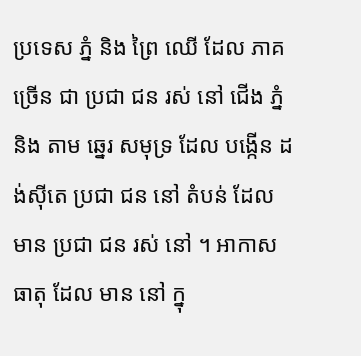ប្រទេស ភ្នំ និង ព្រៃ ឈើ ដែល ភាគ ច្រើន ជា ប្រជា ជន រស់ នៅ ជើង ភ្នំ និង តាម ឆ្នេរ សមុទ្រ ដែល បង្កើន ដង់ស៊ីតេ ប្រជា ជន នៅ តំបន់ ដែល មាន ប្រជា ជន រស់ នៅ ។ អាកាស ធាតុ ដែល មាន នៅ ក្នុ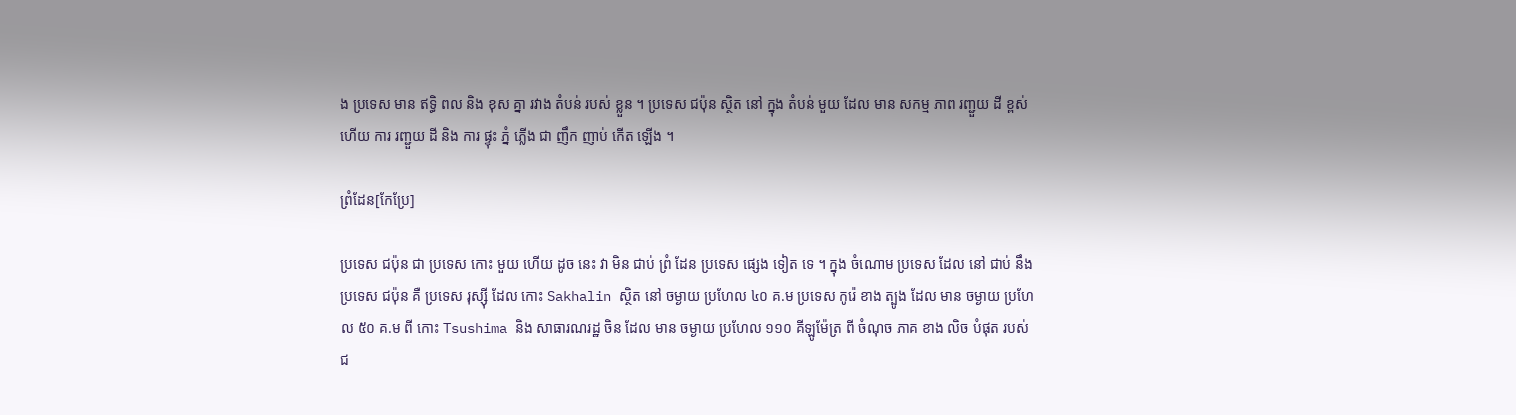ង ប្រទេស មាន ឥទ្ធិ ពល និង ខុស គ្នា រវាង តំបន់ របស់ ខ្លួន ។ ប្រទេស ជប៉ុន ស្ថិត នៅ ក្នុង តំបន់ មួយ ដែល មាន សកម្ម ភាព រញ្ជួយ ដី ខ្ពស់ ហើយ ការ រញ្ជួយ ដី និង ការ ផ្ទុះ ភ្នំ ភ្លើង ជា ញឹក ញាប់ កើត ឡើង ។

ព្រំដែន[កែប្រែ]

ប្រទេស ជប៉ុន ជា ប្រទេស កោះ មួយ ហើយ ដូច នេះ វា មិន ជាប់ ព្រំ ដែន ប្រទេស ផ្សេង ទៀត ទេ ។ ក្នុង ចំណោម ប្រទេស ដែល នៅ ជាប់ នឹង ប្រទេស ជប៉ុន គឺ ប្រទេស រុស្ស៊ី ដែល កោះ Sakhalin ស្ថិត នៅ ចម្ងាយ ប្រហែល ៤០ គ.ម ប្រទេស កូរ៉េ ខាង ត្បូង ដែល មាន ចម្ងាយ ប្រហែល ៥០ គ.ម ពី កោះ Tsushima និង សាធារណរដ្ឋ ចិន ដែល មាន ចម្ងាយ ប្រហែល ១១០ គីឡូម៉ែត្រ ពី ចំណុច ភាគ ខាង លិច បំផុត របស់ ជ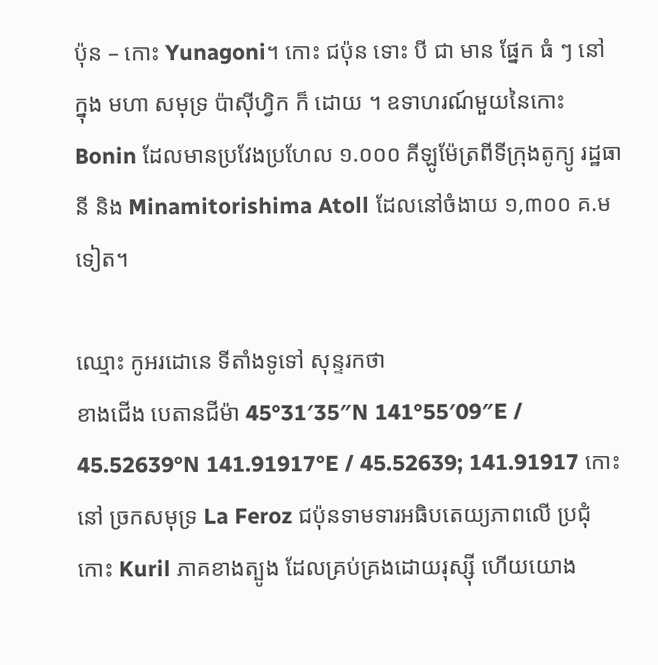ប៉ុន – កោះ Yunagoni។ កោះ ជប៉ុន ទោះ បី ជា មាន ផ្នែក ធំ ៗ នៅ ក្នុង មហា សមុទ្រ ប៉ាស៊ីហ្វិក ក៏ ដោយ ។ ឧទាហរណ៍មួយនៃកោះ Bonin ដែលមានប្រវែងប្រហែល ១.០០០ គីឡូម៉ែត្រពីទីក្រុងតូក្យូ រដ្ឋធានី និង Minamitorishima Atoll ដែលនៅចំងាយ ១,៣០០ គ.មទៀត។

ឈ្មោះ កូអរដោនេ ទីតាំងទូទៅ សុន្ទរកថា
ខាងជើង បេតានជីម៉ា 45°31′35″N 141°55′09″E / 45.52639°N 141.91917°E / 45.52639; 141.91917 កោះនៅ ច្រកសមុទ្រ La Feroz ជប៉ុនទាមទារអធិបតេយ្យភាពលើ ប្រជុំកោះ Kuril ភាគខាងត្បូង ដែលគ្រប់គ្រងដោយរុស្ស៊ី ហើយយោង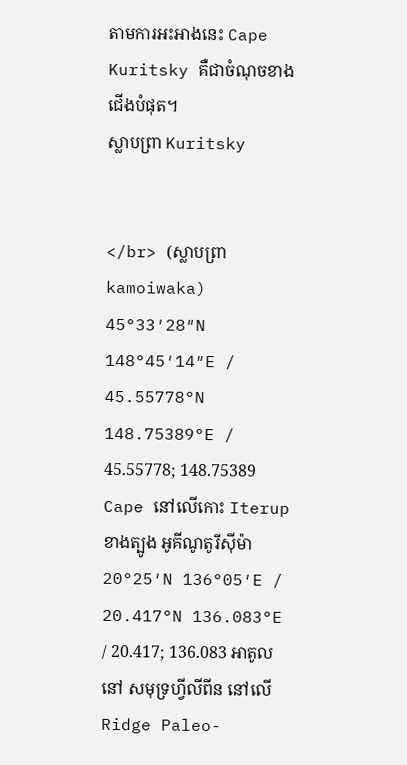តាមការអះអាងនេះ Cape Kuritsky គឺជាចំណុចខាងជើងបំផុត។
ស្លាបព្រា Kuritsky


</br> (ស្លាបព្រា kamoiwaka)
45°33′28″N 148°45′14″E / 45.55778°N 148.75389°E / 45.55778; 148.75389 Cape នៅលើកោះ Iterup
ខាងត្បូង អូគីណូតូរីស៊ីម៉ា 20°25′N 136°05′E / 20.417°N 136.083°E / 20.417; 136.083 អាតូលនៅ សមុទ្រហ្វីលីពីន នៅលើ Ridge Paleo-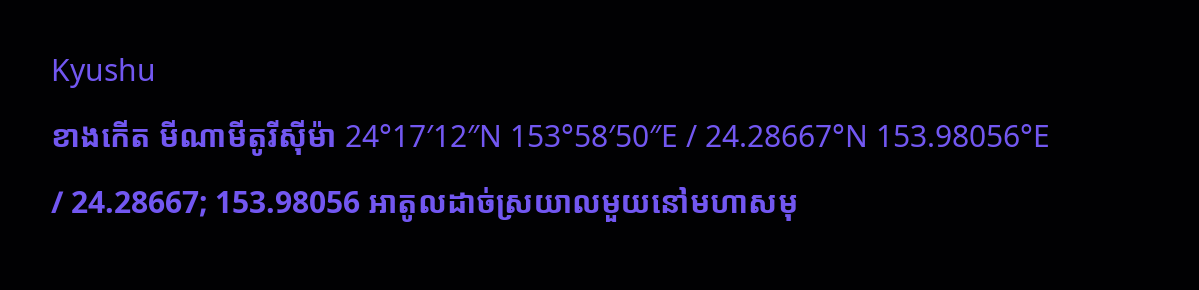Kyushu
ខាងកើត មីណាមីតូរីស៊ីម៉ា 24°17′12″N 153°58′50″E / 24.28667°N 153.98056°E / 24.28667; 153.98056 អាតូលដាច់ស្រយាលមួយនៅមហាសមុ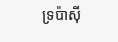ទ្រប៉ាស៊ី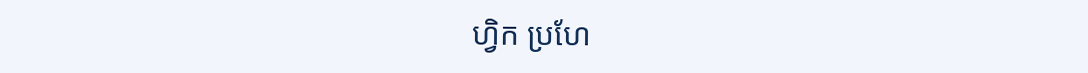ហ្វិក ប្រហែ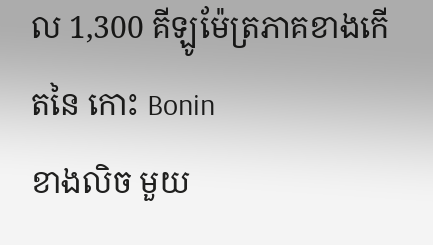ល 1,300 គីឡូម៉ែត្រភាគខាងកើតនៃ កោះ Bonin
ខាងលិច មួយ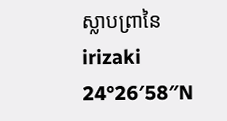ស្លាបព្រានៃ irizaki 24°26′58″N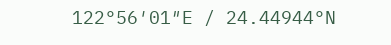122°56′01″E / 24.44944°N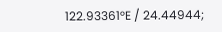122.93361°E / 24.44944;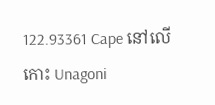122.93361 Cape នៅលើកោះ Unagoni